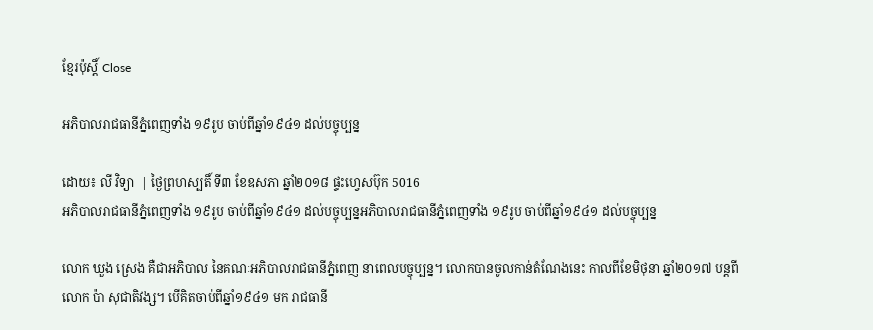ខ្មែរប៉ុស្ដិ៍ Close

អភិបាលរាជធានីភ្នំពេញទាំង ១៩រូប ចាប់ពីឆ្នាំ១៩៤១ ដល់បច្ចុប្បន្ន

ដោយ៖ លី វិទ្យា  | ថ្ងៃព្រហស្បតិ៍ ទី៣ ខែឧសភា ឆ្នាំ២០១៨ ផ្ទះហ្វេសប៊ុក 5016
អភិបាលរាជធានីភ្នំពេញទាំង ១៩រូប ចាប់ពីឆ្នាំ១៩៤១ ដល់បច្ចុប្បន្នអភិបាលរាជធានីភ្នំពេញទាំង ១៩រូប ចាប់ពីឆ្នាំ១៩៤១ ដល់បច្ចុប្បន្ន

លោក ឃួង ស្រេង គឺជាអភិបាល នៃគណៈអភិបាលរាជធានីភ្នំពេញ នាពេលបច្ចុប្បន្ន។ លោកបានចូលកាន់តំណែងនេះ កាលពីខែមិថុនា ឆ្នាំ២០១៧ បន្តពីលោក ប៉ា សុជាតិវង្ស។ បើគិតចាប់ពីឆ្នាំ១៩៤១ មក រាជធានី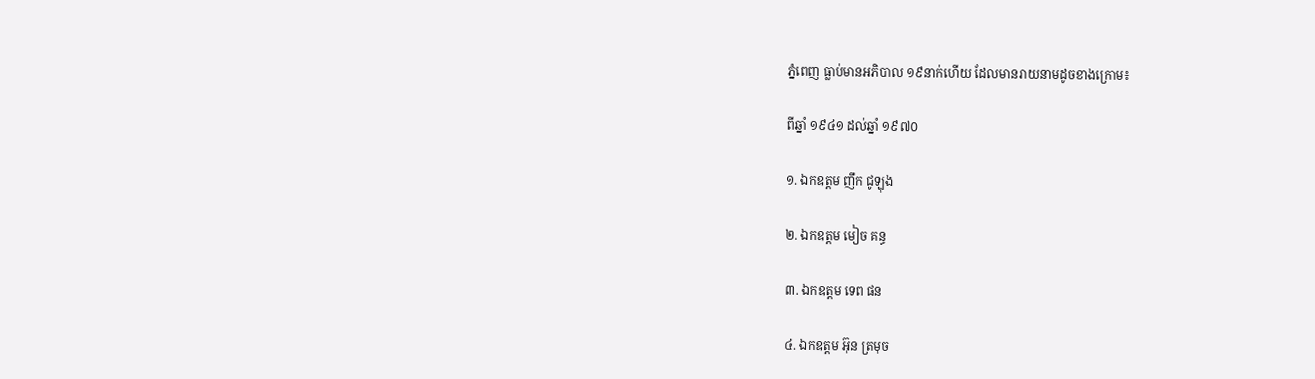ភ្នំពេញ ធ្លាប់មានអភិបាល ១៩នាក់ហើយ ដែលមានរាយនាមដូចខាងក្រោម៖

ពីឆ្នាំ ១៩៤១ ដល់ឆ្នាំ ១៩៧០

១. ឯកឧត្តម ញឹក ជូឡុង

២. ឯកឧត្តម មៀច គន្ធ

៣. ឯកឧត្តម ទេព ផន

៤. ឯកឧត្តម អ៊ុន ត្រមុច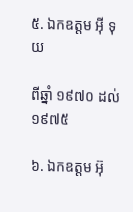៥. ឯកឧត្តម អ៊ី ទុយ

ពីឆ្នាំ ១៩៧០ ដល់ ១៩៧៥

៦. ឯកឧត្តម អ៊ុ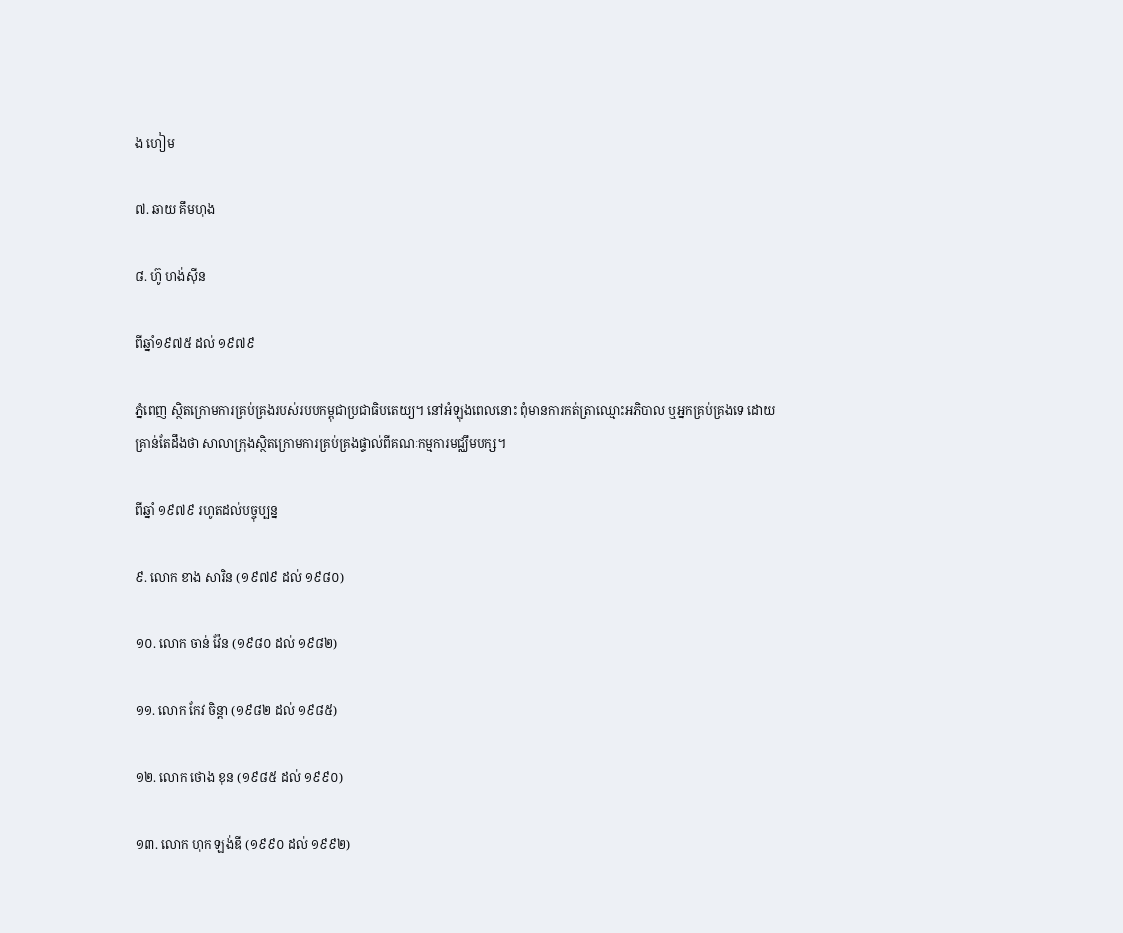ង ហៀម

៧. ឆាយ គឹមហុង

៨. ហ៊ូ ហង់ស៊ីន

ពីឆ្នាំ១៩៧៥ ដល់ ១៩៧៩

ភ្នំពេញ ស្ថិតក្រោមការគ្រប់គ្រងរបស់របបកម្ពុជាប្រជាធិបតេយ្យ។ នៅអំឡុងពេលនោះ ពុំមានការកត់ត្រាឈ្មោះអភិបាល ឬអ្នកគ្រប់គ្រងទេ ដោយគ្រាន់តែដឹងថា សាលាក្រុងស្ថិតក្រោមការគ្រប់គ្រងផ្ទាល់ពីគណៈកម្មការមជ្ឈឹមបក្ស។

ពីឆ្នាំ ១៩៧៩ រហូតដល់បច្ចុប្បន្ន

៩. លោក ខាង សារិន (១៩៧៩ ដល់ ១៩៨០)

១០. លោក ចាន់ វ៉ែន (១៩៨០ ដល់ ១៩៨២)

១១. លោក កែវ ចិន្តា (១៩៨២ ដល់ ១៩៨៥)

១២. លោក ថោង ខុន (១៩៨៥ ដល់ ១៩៩០)

១៣. លោក ហុក ឡង់ឌី (១៩៩០ ដល់ ១៩៩២)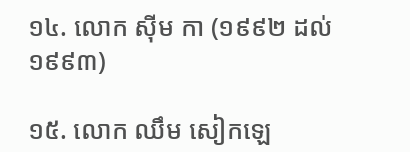១៤. លោក ស៊ីម កា (១៩៩២ ដល់ ១៩៩៣)

១៥. លោក ឈឹម សៀកឡេ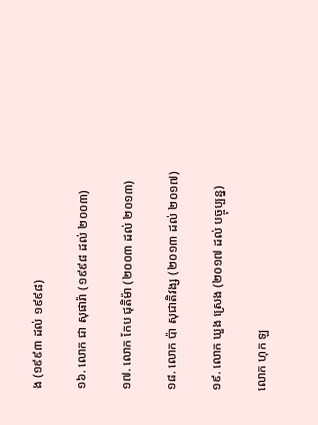ង (១៩៩៣ ដល់ ១៩៩៨)

១៦. លោក ជា សុផារ៉ា (១៩៩៨ ដល់ ២០០៣)

១៧. លោក កែប ជុតិម៉ា (២០០៣ ដល់ ២០១៣)

១៨. លោក ប៉ា សុជាតិវង្ស (២០១៣ ដល់ ២០១៧)

១៩. លោក ឃួង ស្រេង (២០១៧ ដល់ បច្ចុប្បន្ន)

លោក ហុក ឡ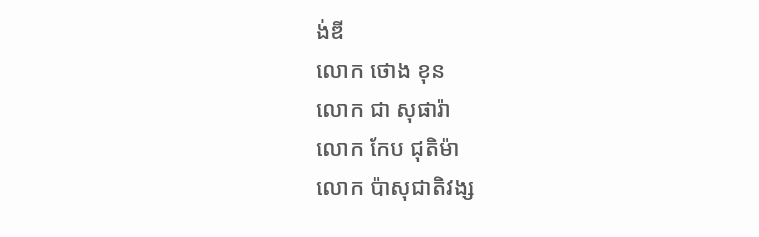ង់ឌី
លោក ថោង ខុន
លោក ជា សុផារ៉ា
លោក កែប ជុតិម៉ា
លោក ប៉ាសុជាតិវង្ស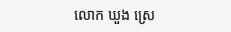លោក ឃួង ស្រេ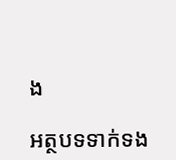ង

អត្ថបទទាក់ទង